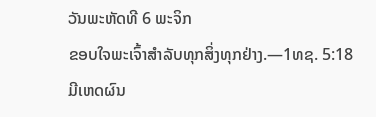ວັນພະຫັດທີ 6 ພະຈິກ
ຂອບໃຈພະເຈົ້າສຳລັບທຸກສິ່ງທຸກຢ່າງ.—1ທຊ. 5:18
ມີເຫດຜົນ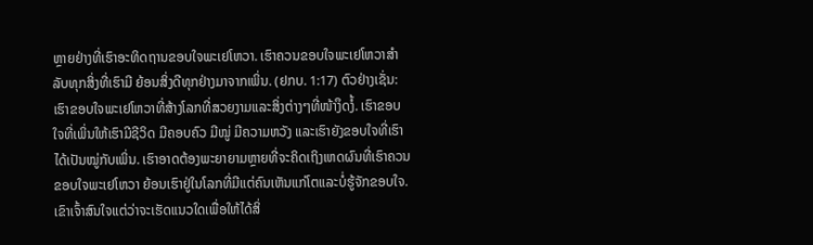ຫຼາຍຢ່າງທີ່ເຮົາອະທິດຖານຂອບໃຈພະເຢໂຫວາ. ເຮົາຄວນຂອບໃຈພະເຢໂຫວາສຳລັບທຸກສິ່ງທີ່ເຮົາມີ ຍ້ອນສິ່ງດີທຸກຢ່າງມາຈາກເພິ່ນ. (ຢກບ. 1:17) ຕົວຢ່າງເຊັ່ນ: ເຮົາຂອບໃຈພະເຢໂຫວາທີ່ສ້າງໂລກທີ່ສວຍງາມແລະສິ່ງຕ່າງໆທີ່ໜ້າງຶດງໍ້. ເຮົາຂອບໃຈທີ່ເພິ່ນໃຫ້ເຮົາມີຊີວິດ ມີຄອບຄົວ ມີໝູ່ ມີຄວາມຫວັງ ແລະເຮົາຍັງຂອບໃຈທີ່ເຮົາໄດ້ເປັນໝູ່ກັບເພິ່ນ. ເຮົາອາດຕ້ອງພະຍາຍາມຫຼາຍທີ່ຈະຄິດເຖິງເຫດຜົນທີ່ເຮົາຄວນຂອບໃຈພະເຢໂຫວາ ຍ້ອນເຮົາຢູ່ໃນໂລກທີ່ມີແຕ່ຄົນເຫັນແກ່ໂຕແລະບໍ່ຮູ້ຈັກຂອບໃຈ. ເຂົາເຈົ້າສົນໃຈແຕ່ວ່າຈະເຮັດແນວໃດເພື່ອໃຫ້ໄດ້ສິ່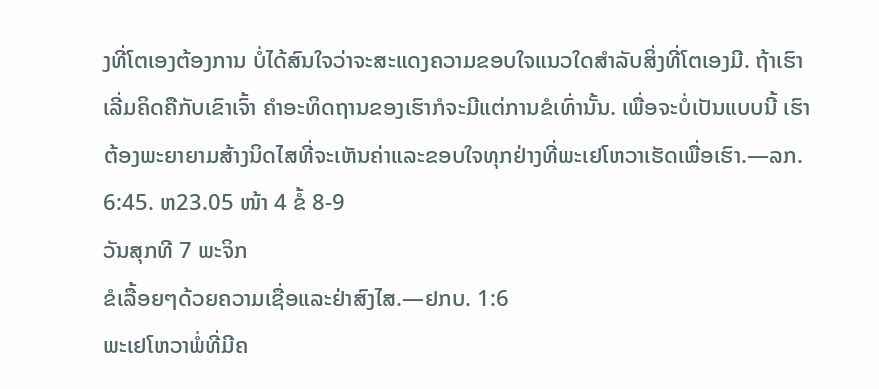ງທີ່ໂຕເອງຕ້ອງການ ບໍ່ໄດ້ສົນໃຈວ່າຈະສະແດງຄວາມຂອບໃຈແນວໃດສຳລັບສິ່ງທີ່ໂຕເອງມີ. ຖ້າເຮົາເລີ່ມຄິດຄືກັບເຂົາເຈົ້າ ຄຳອະທິດຖານຂອງເຮົາກໍຈະມີແຕ່ການຂໍເທົ່ານັ້ນ. ເພື່ອຈະບໍ່ເປັນແບບນີ້ ເຮົາຕ້ອງພະຍາຍາມສ້າງນິດໄສທີ່ຈະເຫັນຄ່າແລະຂອບໃຈທຸກຢ່າງທີ່ພະເຢໂຫວາເຮັດເພື່ອເຮົາ.—ລກ. 6:45. ຫ23.05 ໜ້າ 4 ຂໍ້ 8-9
ວັນສຸກທີ 7 ພະຈິກ
ຂໍເລື້ອຍໆດ້ວຍຄວາມເຊື່ອແລະຢ່າສົງໄສ.—ຢກບ. 1:6
ພະເຢໂຫວາພໍ່ທີ່ມີຄ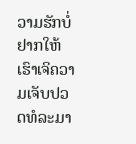ວາມຮັກບໍ່ຢາກໃຫ້ເຮົາເຈິຄວາມເຈັບປວດທໍລະມາ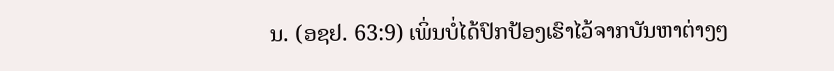ນ. (ອຊຢ. 63:9) ເພິ່ນບໍ່ໄດ້ປົກປ້ອງເຮົາໄວ້ຈາກບັນຫາຕ່າງໆ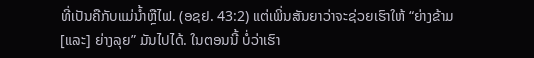ທີ່ເປັນຄືກັບແມ່ນ້ຳຫຼືໄຟ. (ອຊຢ. 43:2) ແຕ່ເພິ່ນສັນຍາວ່າຈະຊ່ວຍເຮົາໃຫ້ “ຍ່າງຂ້າມ [ແລະ] ຍ່າງລຸຍ” ມັນໄປໄດ້. ໃນຕອນນີ້ ບໍ່ວ່າເຮົາ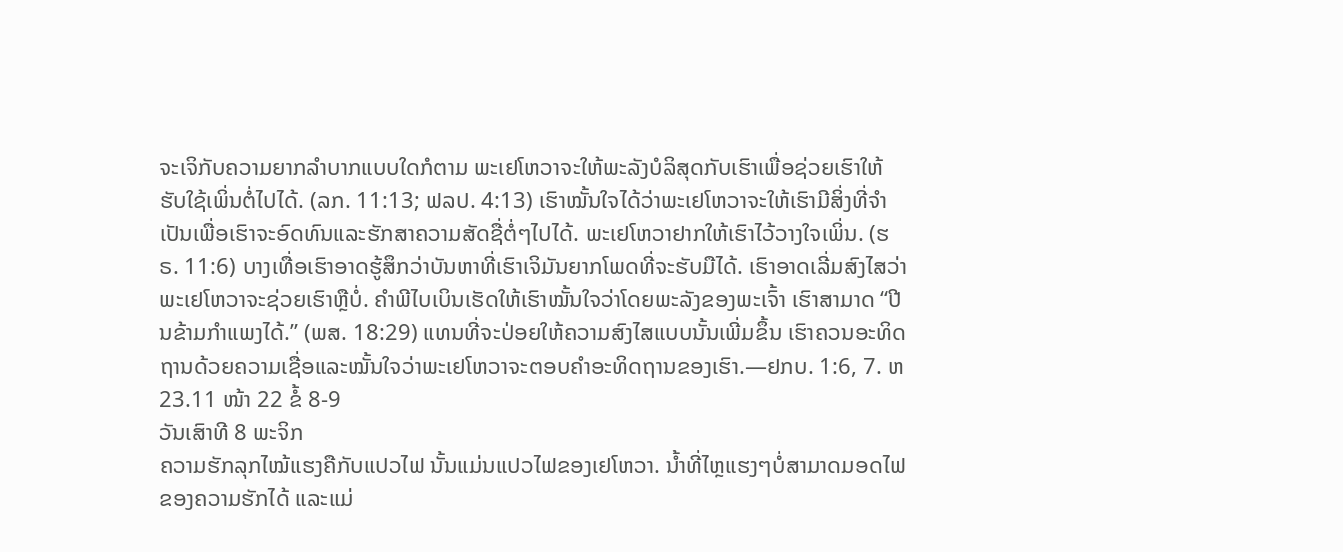ຈະເຈິກັບຄວາມຍາກລຳບາກແບບໃດກໍຕາມ ພະເຢໂຫວາຈະໃຫ້ພະລັງບໍລິສຸດກັບເຮົາເພື່ອຊ່ວຍເຮົາໃຫ້ຮັບໃຊ້ເພິ່ນຕໍ່ໄປໄດ້. (ລກ. 11:13; ຟລປ. 4:13) ເຮົາໝັ້ນໃຈໄດ້ວ່າພະເຢໂຫວາຈະໃຫ້ເຮົາມີສິ່ງທີ່ຈຳເປັນເພື່ອເຮົາຈະອົດທົນແລະຮັກສາຄວາມສັດຊື່ຕໍ່ໆໄປໄດ້. ພະເຢໂຫວາຢາກໃຫ້ເຮົາໄວ້ວາງໃຈເພິ່ນ. (ຮຣ. 11:6) ບາງເທື່ອເຮົາອາດຮູ້ສຶກວ່າບັນຫາທີ່ເຮົາເຈິມັນຍາກໂພດທີ່ຈະຮັບມືໄດ້. ເຮົາອາດເລີ່ມສົງໄສວ່າພະເຢໂຫວາຈະຊ່ວຍເຮົາຫຼືບໍ່. ຄຳພີໄບເບິນເຮັດໃຫ້ເຮົາໝັ້ນໃຈວ່າໂດຍພະລັງຂອງພະເຈົ້າ ເຮົາສາມາດ “ປີນຂ້າມກຳແພງໄດ້.” (ພສ. 18:29) ແທນທີ່ຈະປ່ອຍໃຫ້ຄວາມສົງໄສແບບນັ້ນເພີ່ມຂຶ້ນ ເຮົາຄວນອະທິດຖານດ້ວຍຄວາມເຊື່ອແລະໝັ້ນໃຈວ່າພະເຢໂຫວາຈະຕອບຄຳອະທິດຖານຂອງເຮົາ.—ຢກບ. 1:6, 7. ຫ23.11 ໜ້າ 22 ຂໍ້ 8-9
ວັນເສົາທີ 8 ພະຈິກ
ຄວາມຮັກລຸກໄໝ້ແຮງຄືກັບແປວໄຟ ນັ້ນແມ່ນແປວໄຟຂອງເຢໂຫວາ. ນ້ຳທີ່ໄຫຼແຮງໆບໍ່ສາມາດມອດໄຟຂອງຄວາມຮັກໄດ້ ແລະແມ່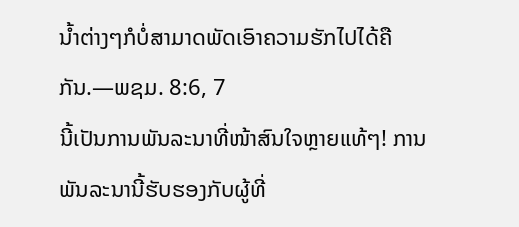ນ້ຳຕ່າງໆກໍບໍ່ສາມາດພັດເອົາຄວາມຮັກໄປໄດ້ຄືກັນ.—ພຊມ. 8:6, 7
ນີ້ເປັນການພັນລະນາທີ່ໜ້າສົນໃຈຫຼາຍແທ້ໆ! ການພັນລະນານີ້ຮັບຮອງກັບຜູ້ທີ່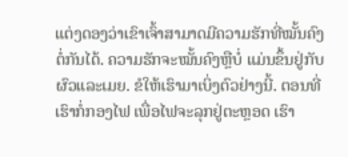ແຕ່ງດອງວ່າເຂົາເຈົ້າສາມາດມີຄວາມຮັກທີ່ໝັ້ນຄົງຕໍ່ກັນໄດ້. ຄວາມຮັກຈະໝັ້ນຄົງຫຼືບໍ່ ແມ່ນຂຶ້ນຢູ່ກັບຜົວແລະເມຍ. ຂໍໃຫ້ເຮົາມາເບິ່ງຕົວຢ່າງນີ້. ຕອນທີ່ເຮົາກໍ່ກອງໄຟ ເພື່ອໄຟຈະລຸກຢູ່ຕະຫຼອດ ເຮົາ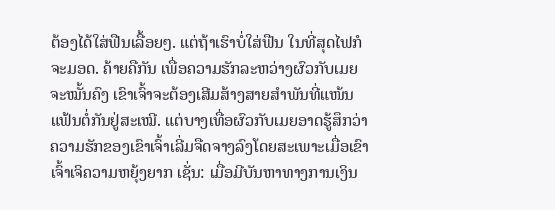ຕ້ອງໄດ້ໃສ່ຟືນເລື້ອຍໆ. ແຕ່ຖ້າເຮົາບໍ່ໃສ່ຟືນ ໃນທີ່ສຸດໄຟກໍຈະມອດ. ຄ້າຍຄືກັນ ເພື່ອຄວາມຮັກລະຫວ່າງຜົວກັບເມຍຈະໝັ້ນຄົງ ເຂົາເຈົ້າຈະຕ້ອງເສີມສ້າງສາຍສຳພັນທີ່ແໜ້ນແຟ້ນຕໍ່ກັນຢູ່ສະເໝີ. ແຕ່ບາງເທື່ອຜົວກັບເມຍອາດຮູ້ສຶກວ່າຄວາມຮັກຂອງເຂົາເຈົ້າເລີ່ມຈືດຈາງລົງໂດຍສະເພາະເມື່ອເຂົາເຈົ້າເຈິຄວາມຫຍຸ້ງຍາກ ເຊັ່ນ: ເມື່ອມີບັນຫາທາງການເງິນ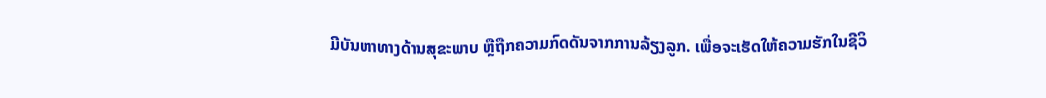ມີບັນຫາທາງດ້ານສຸຂະພາບ ຫຼືຖືກຄວາມກົດດັນຈາກການລ້ຽງລູກ. ເພື່ອຈະເຮັດໃຫ້ຄວາມຮັກໃນຊີວິ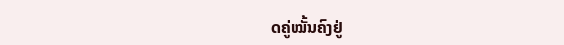ດຄູ່ໝັ້ນຄົງຢູ່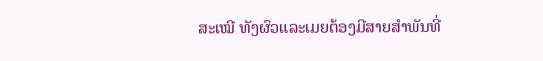ສະເໝີ ທັງຜົວແລະເມຍຕ້ອງມີສາຍສຳພັນທີ່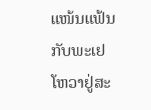ແໜ້ນແຟ້ນກັບພະເຢໂຫວາຢູ່ສະ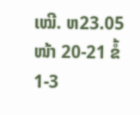ເໝີ. ຫ23.05 ໜ້າ 20-21 ຂໍ້ 1-3